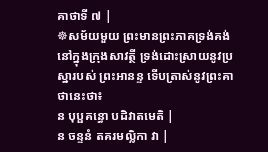គាថាទី ៧ |
☸សម័យមួយ ព្រះមានព្រះភាគទ្រង់គង់នៅក្នុងក្រុងសាវត្ថី ទ្រង់ដោះស្រាយនូវប្រស្នារបស់ ព្រះអានន្ទ ទើបត្រាស់នូវព្រះគាថានេះថា៖
ន បុប្ផគន្ធោ បដិវាតមេតិ |
ន ចន្ទនំ តគរមល្លិកា វា |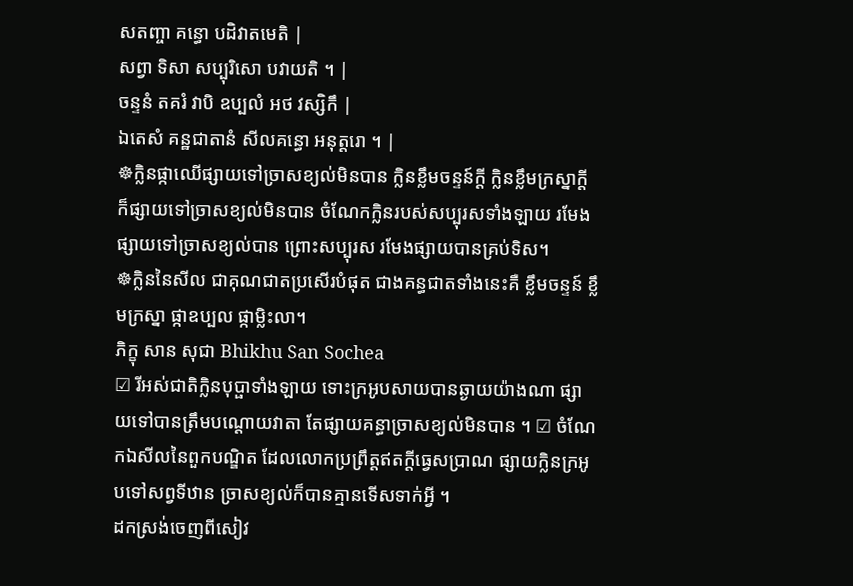សតញ្ចា គន្ធោ បដិវាតមេតិ |
សព្វា ទិសា សប្បុរិសោ បវាយតិ ។ |
ចន្ទនំ តគរំ វាបិ ឧប្បលំ អថ វស្សិកឹ |
ឯតេសំ គន្ឋជាតានំ សីលគន្ធោ អនុត្តរោ ។ |
☸ក្លិនផ្កាឈើផ្សាយទៅច្រាសខ្យល់មិនបាន ក្លិនខ្លឹមចន្ទន៍ក្តី ក្លិនខ្លឹមក្រស្នាក្តី ក៏ផ្សាយទៅច្រាសខ្យល់មិនបាន ចំណែកក្លិនរបស់សប្បុរសទាំងឡាយ រមែងផ្សាយទៅច្រាសខ្យល់បាន ព្រោះសប្បុរស រមែងផ្សាយបានគ្រប់ទិស។
☸ក្លិននៃសីល ជាគុណជាតប្រសើរបំផុត ជាងគន្ធជាតទាំងនេះគឺ ខ្លឹមចន្ទន៍ ខ្លឹមក្រស្នា ផ្កាឧប្បល ផ្កាម្លិះលា។
ភិក្ខុ សាន សុជា Bhikhu San Sochea
☑ រីអស់ជាតិក្លិនបុប្ផាទាំងឡាយ ទោះក្រអូបសាយបានឆ្ងាយយ៉ាងណា ផ្សាយទៅបានត្រឹមបណ្តោយវាតា តែផ្សាយគន្ធាច្រាសខ្យល់មិនបាន ។ ☑ ចំណែកឯសីលនៃពួកបណ្ឌិត ដែលលោកប្រព្រឹត្តឥតក្តីធ្វេសប្រាណ ផ្សាយក្លិនក្រអូបទៅសព្វទីឋាន ច្រាសខ្យល់ក៏បានគ្មានទើសទាក់អ្វី ។
ដកស្រង់ចេញពីសៀវ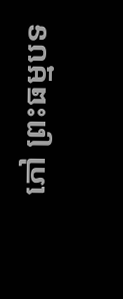ភៅ ព្រះធម្មបទ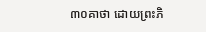៣០គាថា ដោយព្រះភិ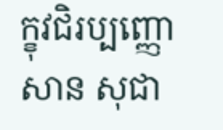ក្ខុវជិរប្បញ្ញោ សាន សុជា